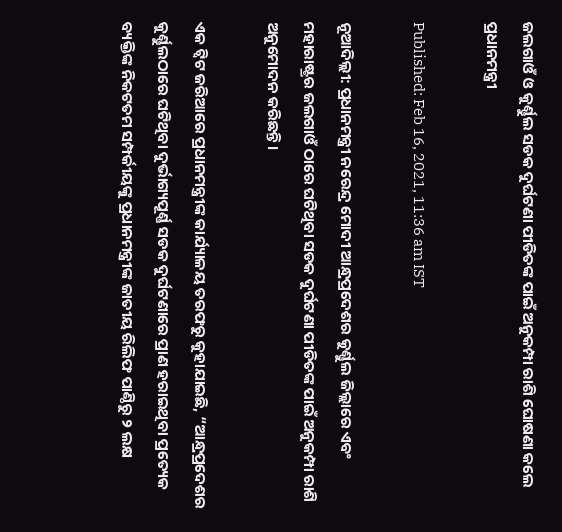ଜଲଗାଓଁ ଓ କୁର୍ଣ୍ଣୁଲ ସଡକ ଦୁର୍ଘଟଣା ପୀଡିତଙ୍କ ପାଇଁ ଅନୁକମ୍ପା ରାଶି ଘୋଷଣା କଲେ ପ୍ରଧାନମନ୍ତ୍ରୀ

Published: Feb 16, 2021, 11:36 am IST

ନୂଆଦିଲ୍ଲୀ: ପ୍ରଧାନମନ୍ତ୍ରୀ ନରେନ୍ଦ୍ର ମୋଦୀ ଆନ୍ଧ୍ରପ୍ରଦେଶର କୁର୍ଣ୍ଣୁଲ ଜିଲ୍ଲାରେ ଏବଂ ମହାରାଷ୍ଟ୍ରର ଜଲଗାଓଁ ଠାରେ ଘଟିଥିବା ସଡକ ଦୁର୍ଘଟଣା ପୀଡିତଙ୍କ ପାଇଁ ଅନୁକମ୍ପା ରାଶି ଅନୁମୋଦନ କରିଛନ୍ତି।

ଏକ ଟ୍ଵିଟ ଜରିଆରେ ପ୍ରଧାନମନ୍ତ୍ରୀଙ୍କ କାର୍ଯ୍ୟାଳୟ ତରଫରୁ କୁହାଯାଇଛି, “ଆନ୍ଧ୍ରପ୍ରଦେଶର କୁର୍ଣ୍ଣୁଲଠାରେ ଘଟିଥିବା ଦୁର୍ଭାଗ୍ୟପୂର୍ଣ୍ଣ ସଡକ ଦୁର୍ଘଟଣାରେ ପ୍ରାଣ ହରାଇଥିବା ପ୍ରତ୍ୟେକ ବ୍ୟକ୍ତିଙ୍କ ନିକଟତମ ସମ୍ପର୍କୀୟଙ୍କୁ ପ୍ରଧାନମନ୍ତ୍ରୀଙ୍କ ଜାତୀୟ ରିଲିଫ ପାଣ୍ଠିରୁ ୨ ଲକ୍ଷ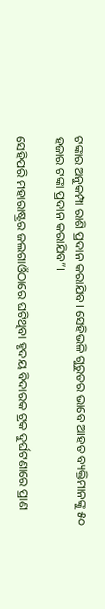ଟଙ୍କାର ଅନୁକମ୍ପା ରାଶି ପ୍ରଦାନ କରାଯିବ। ସେହିଭଳି ଗୁରୁତର ଭାବେ ଆହତ ବ୍ୟକ୍ତିମାନଙ୍କୁ ୫୦ ହଜାର ଟଙ୍କା ପ୍ରଦାନ କରାଯିବ”।

ସେହିପରି ମହାରାଷ୍ଟ୍ରର ଜଲଗାଓଁଠାରେ ଘଟିଥିବା ହୃଦୟ ବିଦାରକ ଟ୍ରକ ଦୁର୍ଘଟଣାରେ ପ୍ରାଣ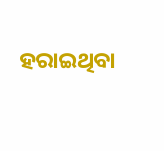ହରାଇଥିବା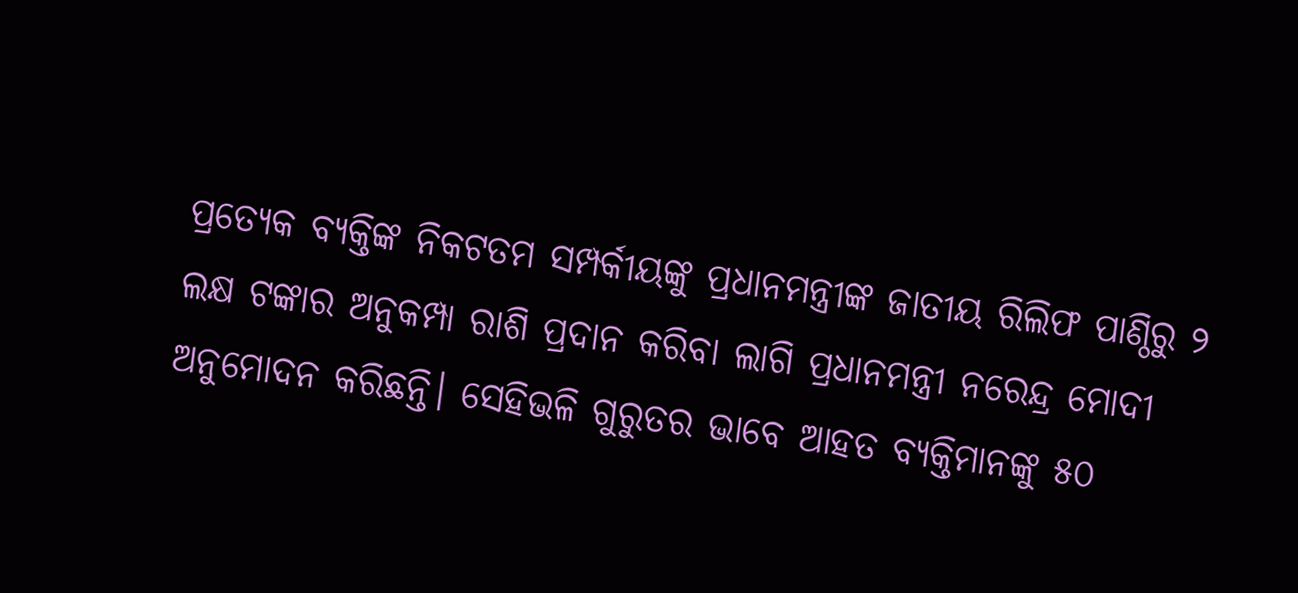ପ୍ରତ୍ୟେକ ବ୍ୟକ୍ତିଙ୍କ ନିକଟତମ ସମ୍ପର୍କୀୟଙ୍କୁ ପ୍ରଧାନମନ୍ତ୍ରୀଙ୍କ ଜାତୀୟ ରିଲିଫ ପାଣ୍ଠିରୁ ୨ ଲକ୍ଷ ଟଙ୍କାର ଅନୁକମ୍ପା ରାଶି ପ୍ରଦାନ କରିବା ଲାଗି ପ୍ରଧାନମନ୍ତ୍ରୀ ନରେନ୍ଦ୍ର ମୋଦୀ  ଅନୁମୋଦନ କରିଛନ୍ତି। ସେହିଭଳି ଗୁରୁତର ଭାବେ ଆହତ ବ୍ୟକ୍ତିମାନଙ୍କୁ ୫୦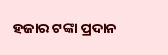ହଜାର ଟଙ୍କା ପ୍ରଦାନ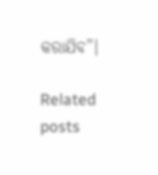କରାଯିବ”।

Related posts